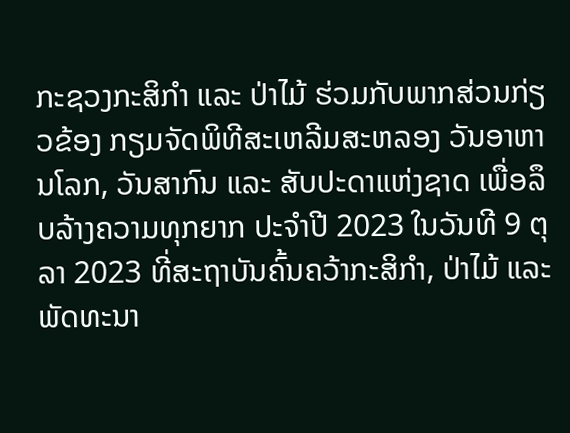ກະຊວງກະສິກໍາ ແລະ ປ່າໄມ້ ຮ່ວມກັບພາກສ່ວນກ່ຽວຂ້ອງ ກຽມຈັດພິທີສະເຫລີມສະຫລອງ ວັນອາຫານໂລກ, ວັນສາກົນ ແລະ ສັບປະດາແຫ່ງຊາດ ເພື່ອລຶບລ້າງຄວາມທຸກຍາກ ປະຈໍາປີ 2023 ໃນວັນທີ 9 ຕຸລາ 2023 ທີ່ສະຖາບັນຄົ້ນຄວ້າກະສິກໍາ, ປ່າໄມ້ ແລະ ພັດທະນາ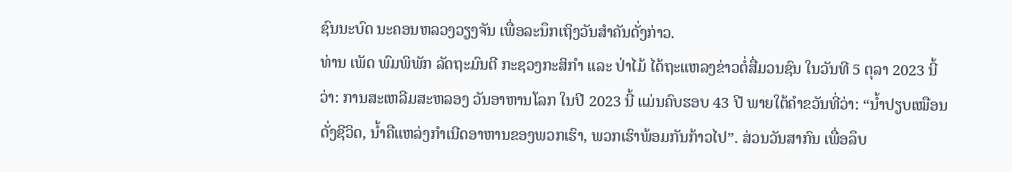ຊົນນະບົດ ນະຄອນຫລວງວຽງຈັນ ເພື່ອລະນຶກເຖິງວັນສຳຄັນດັ່ງກ່າວ.
ທ່ານ ເພັດ ພົມພິພັກ ລັດຖະມົນຕີ ກະຊວງກະສິກໍາ ແລະ ປ່າໄມ້ ໄດ້ຖະແຫລງຂ່າວຕໍ່ສື່ມວນຊົນ ໃນວັນທີ 5 ຕຸລາ 2023 ນີ້ວ່າ: ການສະເຫລີມສະຫລອງ ວັນອາຫານໂລກ ໃນປີ 2023 ນີ້ ແມ່ນຄົບຮອບ 43 ປີ ພາຍໃຕ້ຄໍາຂວັນທີ່ວ່າ: “ນໍ້າປຽບເໝືອນດັ່ງຊີວິດ, ນໍ້າຄືແຫລ່ງກໍາເນີດອາຫານຂອງພວກເຮົາ, ພວກເຮົາພ້ອມກັນກ້າວໄປ”. ສ່ວນວັນສາກົນ ເພື່ອລຶບ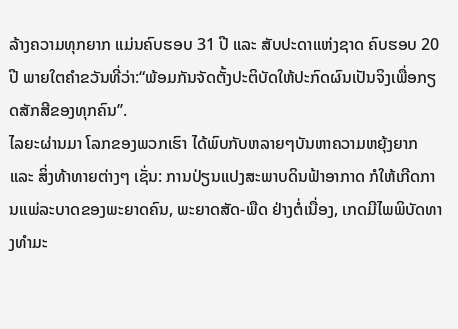ລ້າງຄວາມທຸກຍາກ ແມ່ນຄົບຮອບ 31 ປີ ແລະ ສັບປະດາແຫ່ງຊາດ ຄົບຮອບ 20 ປີ ພາຍໃຕຄຳຂວັນທີ່ວ່າ:“ພ້ອມກັນຈັດຕັ້ງປະຕິບັດໃຫ້ປະກົດຜົນເປັນຈິງເພື່ອກຽດສັກສີຂອງທຸກຄົນ’’.
ໄລຍະຜ່ານມາ ໂລກຂອງພວກເຮົາ ໄດ້ພົບກັບຫລາຍໆບັນຫາຄວາມຫຍຸ້ງຍາກ ແລະ ສິ່ງທ້າທາຍຕ່າງໆ ເຊັ່ນ: ການປ່ຽນແປງສະພາບດິນຟ້າອາກາດ ກໍໃຫ້ເກີດການແພ່ລະບາດຂອງພະຍາດຄົນ, ພະຍາດສັດ-ພືດ ຢ່າງຕໍ່ເນື່ອງ, ເກດມີໄພພິບັດທາງທໍາມະ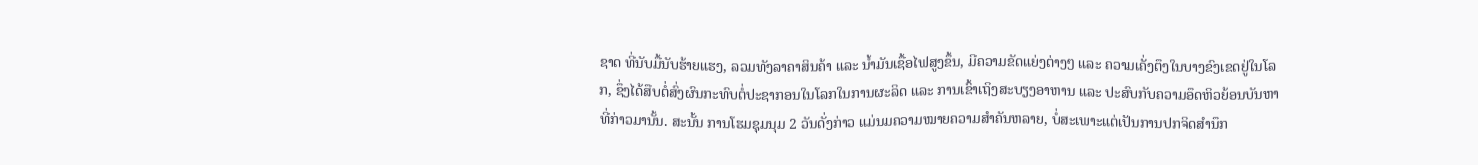ຊາດ ທີ່ນັບມື້ນັບຮ້າຍແຮງ, ລວມທັງລາຄາສິນຄ້າ ແລະ ນໍ້າມັນເຊື້ອໄຟສູງຂຶ້ນ, ມີຄວາມຂັດແຍ່ງຕ່າງໆ ແລະ ຄວາມເຄັ່ງຕຶງໃນບາງຂົງເຂດຢູ່ໃນໂລກ, ຊຶ່ງໄດ້ສືບຕໍ່ສົ່ງຜົນກະທົບຕໍ່ປະຊາກອນໃນໂລກໃນການຜະລິດ ແລະ ການເຂົ້າເຖິງສະບຽງອາຫານ ແລະ ປະສົບກັບຄວາມອຶດຫິວຍ້ອນບັນຫາທີ່ກ່າວມານັ້ນ. ສະນັ້ນ ການໂຮມຊຸມນຸມ 2 ວັນດັ່ງກ່າວ ແມ່ນມຄວາມໝາຍຄວາມສໍາຄັນຫລາຍ, ບໍ່ສະເພາະແຕ່ເປັນການປກຈິດສໍານຶກ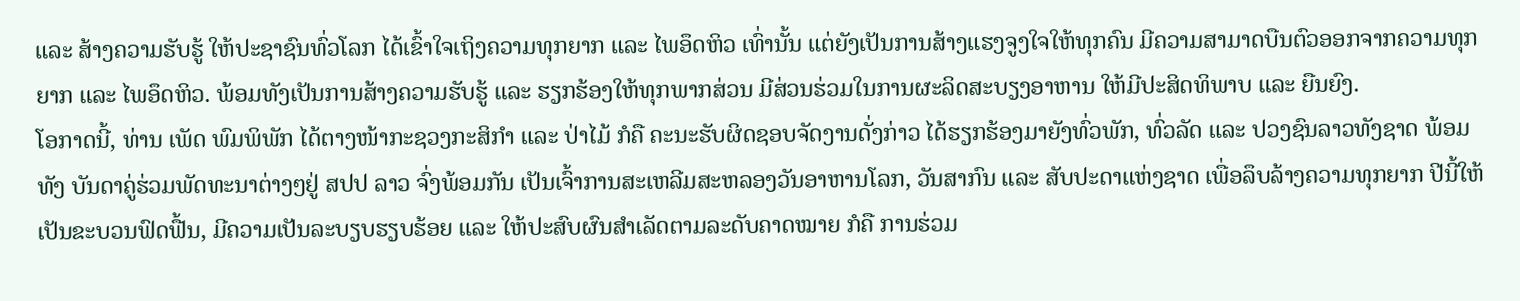ແລະ ສ້າງຄວາມຮັບຮູ້ ໃຫ້ປະຊາຊົນທົ່ວໂລກ ໄດ້ເຂົ້າໃຈເຖິງຄວາມທຸກຍາກ ແລະ ໄພອຶດຫິວ ເທົ່ານັ້ນ ແຕ່ຍັງເປັນການສ້າງແຮງຈູງໃຈໃຫ້ທຸກຄົນ ມີຄວາມສາມາດບືນຕົວອອກຈາກຄວາມທຸກຍາກ ແລະ ໄພອຶດຫິວ. ພ້ອມທັງເປັນການສ້າງຄວາມຮັບຮູ້ ແລະ ຮຽກຮ້ອງໃຫ້ທຸກພາກສ່ວນ ມີສ່ວນຮ່ວມໃນການຜະລິດສະບຽງອາຫານ ໃຫ້ມີປະສິດທິພາບ ແລະ ຍືນຍົງ.
ໂອກາດນີ້, ທ່ານ ເພັດ ພົມພິພັກ ໄດ້ຕາງໜ້າກະຊວງກະສິກໍາ ແລະ ປ່າໄມ້ ກໍຄື ຄະນະຮັບຜິດຊອບຈັດງານດັ່ງກ່າວ ໄດ້ຮຽກຮ້ອງມາຍັງທົ່ວພັກ, ທົ່ວລັດ ແລະ ປວງຊົນລາວທັງຊາດ ພ້ອມທັງ ບັນດາຄູ່ຮ່ວມພັດທະນາຕ່າງໆຢູ່ ສປປ ລາວ ຈົ່ງພ້ອມກັນ ເປັນເຈົ້າການສະເຫລີມສະຫລອງວັນອາຫານໂລກ, ວັນສາກົນ ແລະ ສັບປະດາແຫ່ງຊາດ ເພື່ອລຶບລ້າງຄວາມທຸກຍາກ ປີນີ້ໃຫ້ເປັນຂະບວນຟົດຟື້ນ, ມີຄວາມເປັນລະບຽບຮຽບຮ້ອຍ ແລະ ໃຫ້ປະສົບຜົນສໍາເລັດຕາມລະດັບຄາດໝາຍ ກໍຄື ການຮ່ວມ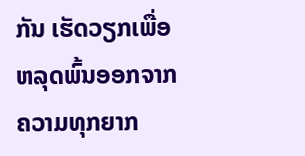ກັນ ເຮັດວຽກເພື່ອຫລຸດພົ້ນອອກຈາກຄວາມທຸກຍາກ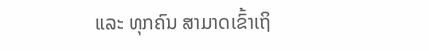ແລະ ທຸກຄົນ ສາມາດເຂົ້າເຖິ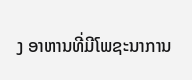ງ ອາຫານທີ່ມີໂພຊະນາການ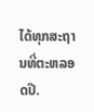ໄດ້ທຸກສະຖານທີ່ຕະຫລອດປີ.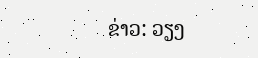ຂ່າວ: ວຽງ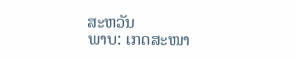ສະຫວັນ
ພາບ: ເກດສະໜາ